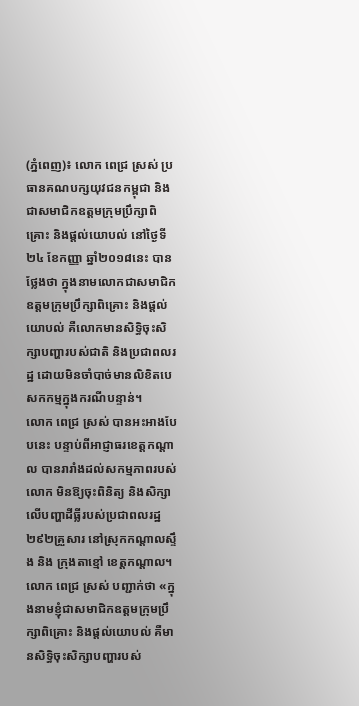(ភ្នំពេញ)៖ លោក ពេជ្រ ស្រស់ ប្រធានគណបក្សយុវជនកម្ពុជា និងជាសមាជិកឧត្តមក្រុមប្រឹក្សាពិគ្រោះ និងផ្តល់យោបល់ នៅថ្ងៃទី២៤ ខែកញ្ញា ឆ្នាំ២០១៨នេះ បានថ្លែងថា ក្នុងនាមលោកជាសមាជិកឧត្តមក្រុមប្រឹក្សាពិគ្រោះ និងផ្តល់យោបល់ គឺលោកមានសិទ្ធិចុះសិក្សាបញ្ហារបស់ជាតិ និងប្រជាពលរដ្ឋ ដោយមិនចាំបាច់មានលិខិតបេសកកម្មក្នុងករណីបន្ទាន់។
លោក ពេជ្រ ស្រស់ បានអះអាងបែបនេះ បន្ទាប់ពីអាជ្ញាធរខេត្តកណ្តាល បានរារាំងដល់សកម្មភាពរបស់លោក មិនឱ្យចុះពិនិត្យ និងសិក្សាលើបញ្ហាដីធ្លីរបស់ប្រជាពលរដ្ឋ២៩២គ្រួសារ នៅស្រុកកណ្តាលស្ទឹង និង ក្រុងតាខ្មៅ ខេត្តកណ្តាល។
លោក ពេជ្រ ស្រស់ បញ្ជាក់ថា «ក្នុងនាមខ្ញុំជាសមាជិកឧត្តមក្រុមប្រឹក្សាពិគ្រោះ និងផ្តល់យោបល់ គឺមានសិទ្ធិចុះសិក្សាបញ្ហារបស់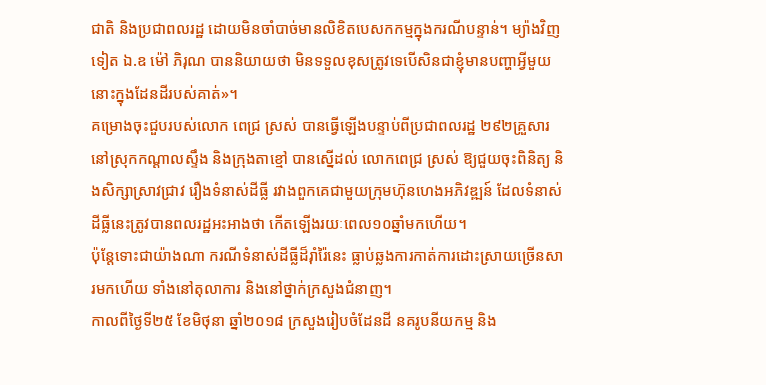ជាតិ និងប្រជាពលរដ្ឋ ដោយមិនចាំបាច់មានលិខិតបេសកកម្មក្នុងករណីបន្ទាន់។ ម្យ៉ាងវិញទៀត ឯ.ឧ ម៉ៅ ភិរុណ បាននិយាយថា មិនទទួលខុសត្រូវទេបើសិនជាខ្ញុំមានបញ្ហាអ្វីមួយនោះក្នុងដែនដីរបស់គាត់»។
គម្រោងចុះជួបរបស់លោក ពេជ្រ ស្រស់ បានធ្វើឡើងបន្ទាប់ពីប្រជាពលរដ្ឋ ២៩២គ្រួសារ នៅស្រុកកណ្តាលស្ទឹង និងក្រុងតាខ្មៅ បានស្នើដល់ លោកពេជ្រ ស្រស់ ឱ្យជួយចុះពិនិត្យ និងសិក្សាស្រាវជ្រាវ រឿងទំនាស់ដីធ្លី រវាងពួកគេជាមួយក្រុមហ៊ុនហេងអភិវឌ្ឍន៍ ដែលទំនាស់ដីធ្លីនេះត្រូវបានពលរដ្ឋអះអាងថា កើតឡើងរយៈពេល១០ឆ្នាំមកហើយ។
ប៉ុន្តែទោះជាយ៉ាងណា ករណីទំនាស់ដីធ្លីដ៏រ៉ាំរ៉ៃនេះ ធ្លាប់ឆ្លងការកាត់ការដោះស្រាយច្រើនសារមកហើយ ទាំងនៅតុលាការ និងនៅថ្នាក់ក្រសួងជំនាញ។
កាលពីថ្ងៃទី២៥ ខែមិថុនា ឆ្នាំ២០១៨ ក្រសួងរៀបចំដែនដី នគរូបនីយកម្ម និង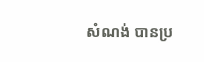សំណង់ បានប្រ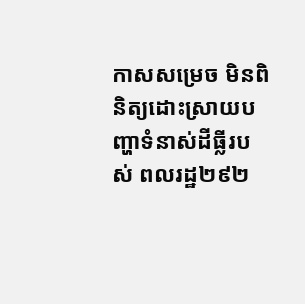កាសសម្រេច មិនពិនិត្យដោះស្រាយបញ្ហាទំនាស់ដីធ្លីរបស់ ពលរដ្ឋ២៩២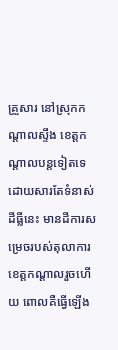គ្រួសារ នៅស្រុកកណ្តាលស្ទឹង ខេត្តកណ្តាលបន្តទៀតទេ ដោយសារតែទំនាស់ដីធ្លីនេះ មានដីការសម្រេចរបស់តុលាការខេត្តកណ្តាលរួចហើយ ពោលគឺធ្វើឡើង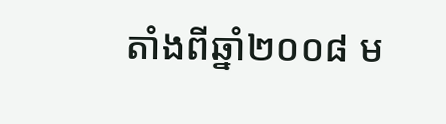តាំងពីឆ្នាំ២០០៨ ម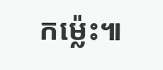កម្ល៉េះ៕